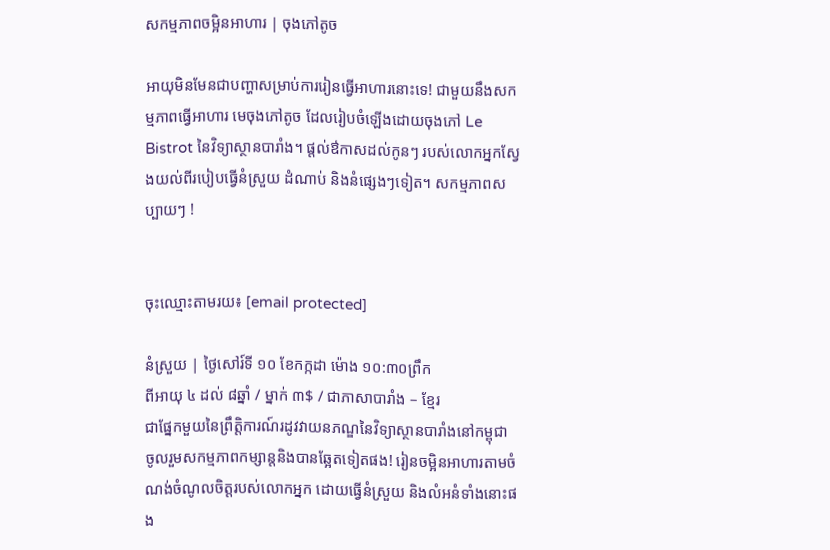សកម្មភាពចម្អិនអាហារ | ចុងភៅតូច

អាយុមិនមែនជាបញ្ហាសម្រាប់ការរៀនធ្វើអាហារនោះទេ! ជាមួយនឹងសកម្មភាពធ្វើអាហារ មេចុងភៅតូច ដែលរៀបចំឡើងដោយចុងភៅ Le Bistrot នៃវិទ្យាស្ថានបារាំង។ ផ្តល់ឳកាសដល់កូនៗ របស់លោកអ្នកស្វែងយល់ពីរបៀបធ្វើនំស្រួយ ដំណាប់ និងនំផ្សេងៗទៀត។ សកម្មភាពសប្បាយៗ !


ចុះឈ្មោះតាមរយ៖ [email protected]

នំស្រួយ | ថ្ងៃសៅរ៍ទី ១០ ខែកក្កដា ម៉ោង ១០:៣០ព្រឹក
ពីអាយុ ៤ ដល់ ៨ឆ្នាំ / ម្នាក់ ៣$ / ជាភាសាបារាំង – ខ្មែរ
ជាផ្នែកមួយនៃព្រឹត្តិការណ៍រដូវវាយនភណ្ឌនៃវិទ្យាស្ថានបារាំងនៅកម្ពុជា ចូលរួមសកម្មភាពកម្សាន្តនិងបានឆ្អែតទៀតផង! រៀនចម្អិនអាហារតាមចំណង់ចំណូលចិត្តរបស់លោកអ្នក ដោយធ្វើនំស្រួយ និងលំអនំទាំងនោះផង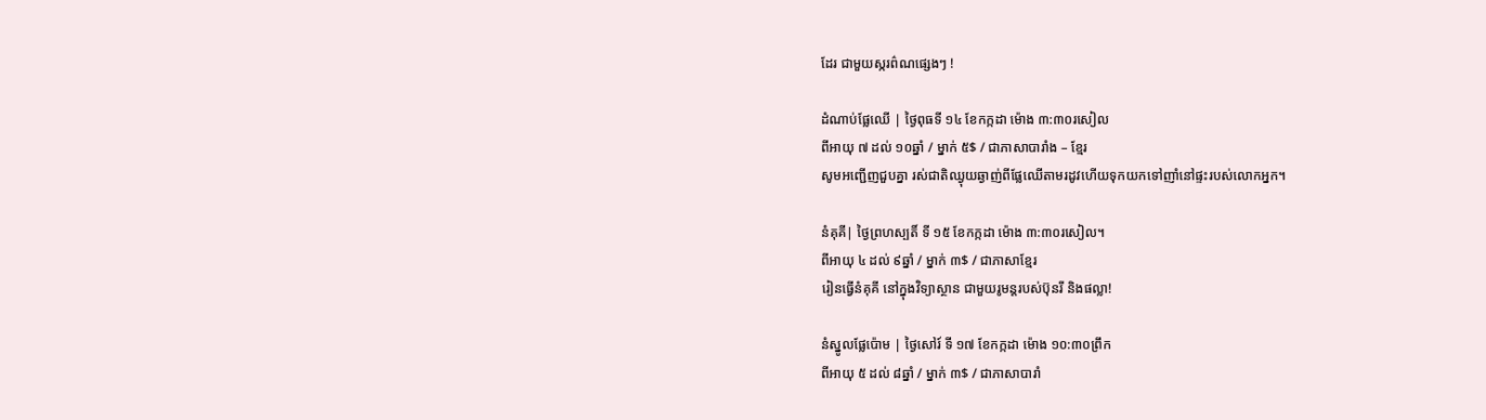ដែរ ជាមួយស្ករព៌ណផ្សេងៗ !

ដំណាប់ផ្លែឈើ | ថ្ងៃពុធទី ១៤ ខែកក្កដា ម៉ោង ៣:៣០រសៀល
ពីអាយុ ៧ ដល់ ១០ឆ្នាំ / ម្នាក់ ៥$ / ជាភាសាបារាំង – ខ្មែរ
សូមអញ្ជើញជួបគ្នា រស់ជាតិឈ្ងុយឆ្ងាញ់ពីផ្លែឈើតាមរដូវហើយទុកយកទៅញាំនៅផ្ទះរបស់លោកអ្នក។

នំគុគី| ថ្ងៃព្រហស្បតិ៍ ទី ១៥ ខែកក្កដា ម៉ោង ៣:៣០រសៀល។
ពីអាយុ ៤ ដល់ ៩ឆ្នាំ / ម្នាក់ ៣$ / ជាភាសាខ្មែរ
រៀនធ្វើនំគុគី នៅក្នុងវិទ្យាស្ថាន ជាមួយរូមន្តរបស់ប៊ុនរី និងផល្លា!

នំស្នូលផ្លែប៉ោម | ថ្ងៃសៅរ៍ ទី ១៧ ខែកក្កដា ម៉ោង ១០:៣០ព្រឹក
ពីអាយុ ៥ ដល់ ៨ឆ្នាំ / ម្នាក់ ៣$ / ជាភាសាបារាំ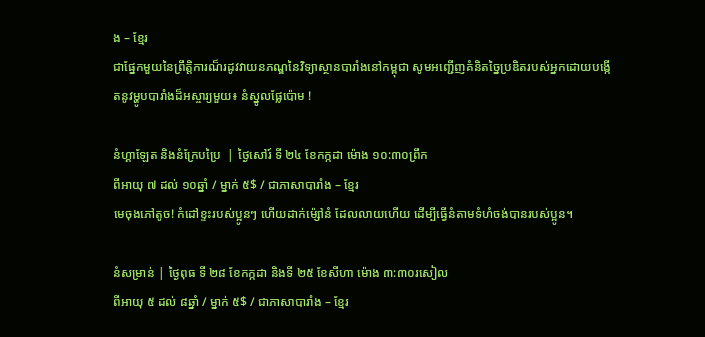ង – ខ្មែរ
ជាផ្នែកមួយនៃព្រឹត្តិការណ៏រដូវវាយនភណ្ឌនៃវិទ្យាស្ថានបារាំងនៅកម្ពុជា សូមអញ្ជើញគំនិតច្នៃប្រឌិតរបស់អ្នកដោយបង្កើតនូវម្ហូបបារាំងដ៏អស្ចារ្យមួយ៖ នំស្នូលផ្លែប៉ោម !

នំហ្គាឡែត និងនំក្រែបប្រៃ  | ថ្ងៃសៅរ៍ ទី ២៤ ខែកក្កដា ម៉ោង ១០:៣០ព្រឹក
ពីអាយុ ៧ ដល់ ១០ឆ្នាំ / ម្នាក់ ៥$ / ជាភាសាបារាំង – ខ្មែរ
មេចុងភៅតូច! កំដៅខ្ទះរបស់ប្អូនៗ ហើយដាក់ម៉្សៅនំ ដែលលាយហើយ ដើម្បីធ្វើនំតាមទំហំចង់បានរបស់ប្អូន។

នំសម្រាន់ | ថ្ងៃពុធ ទី ២៨ ខែកក្កដា និងទី ២៥ ខែសីហា ម៉ោង ៣:៣០រសៀល
ពីអាយុ ៥ ដល់ ៨ឆ្នាំ / ម្នាក់ ៥$ / ជាភាសាបារាំង – ខ្មែរ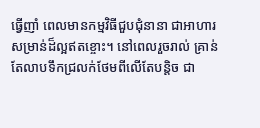ធ្វើញាំ ពេលមានកម្មវិធីជួបជុំនានា ជាអាហារសម្រាន់ដ៏ល្អឥតខ្ចោះ។ នៅពេលរួចរាល់ គ្រាន់តែលាបទឹកជ្រលក់ថែមពីលើតែបន្តិច ជា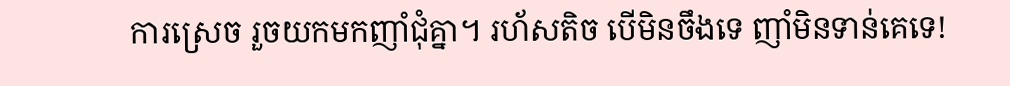ការស្រេច រួចយកមកញាំជុំគ្នា។ រហ័សតិច បើមិនចឹងទេ ញាំមិនទាន់គេទេ!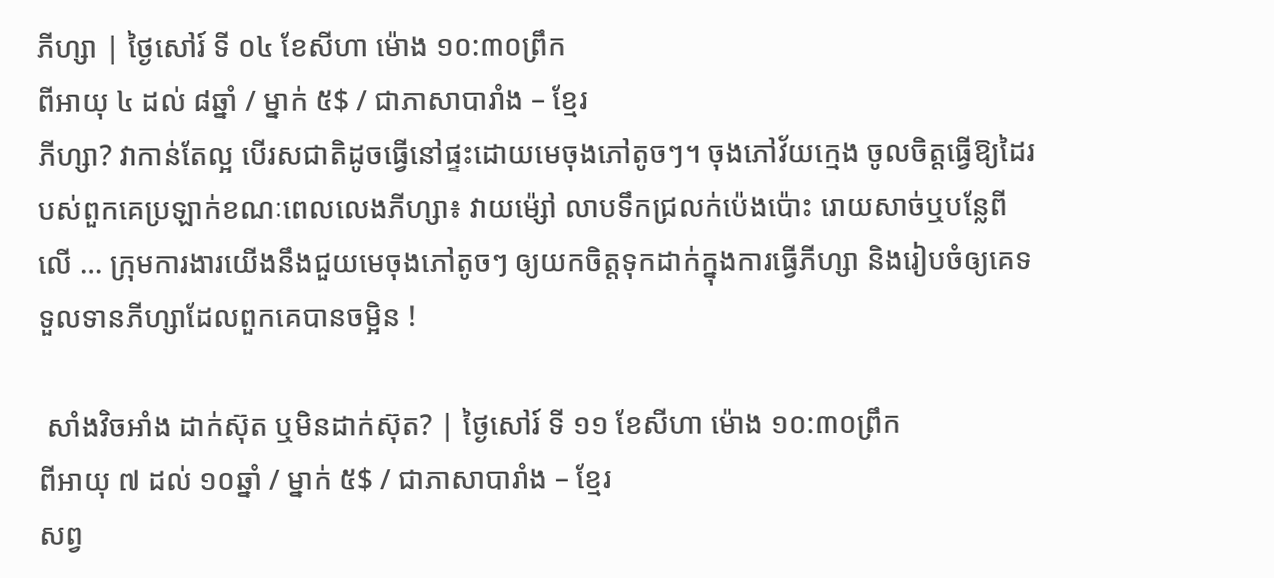ភីហ្សា | ថ្ងៃសៅរ៍ ទី ០៤ ខែសីហា ម៉ោង ១០:៣០ព្រឹក
ពីអាយុ ៤ ដល់ ៨ឆ្នាំ / ម្នាក់ ៥$ / ជាភាសាបារាំង – ខ្មែរ
ភីហ្សា? វាកាន់តែល្អ បើរសជាតិដូចធ្វើនៅផ្ទះដោយមេចុងភៅតូចៗ។ ចុងភៅវ័យក្មេង ចូលចិត្តធ្វើឱ្យដៃរបស់ពួកគេប្រឡាក់ខណៈពេលលេងភីហ្សា៖ វាយម៉្សៅ លាបទឹកជ្រលក់ប៉េងប៉ោះ រោយសាច់ឬបន្លែពីលើ … ក្រុមការងារយើងនឹងជួយមេចុងភៅតូចៗ ឲ្យយកចិត្តទុកដាក់ក្នុងការធ្វើភីហ្សា និងរៀបចំឲ្យគេទទួលទានភីហ្សាដែលពួកគេបានចម្អិន !

 សាំងវិចអាំង ដាក់ស៊ុត ឬមិនដាក់ស៊ុត? | ថ្ងៃសៅរ៍ ទី ១១ ខែសីហា ម៉ោង ១០:៣០ព្រឹក
ពីអាយុ ៧ ដល់ ១០ឆ្នាំ / ម្នាក់ ៥$ / ជាភាសាបារាំង – ខ្មែរ
សព្វ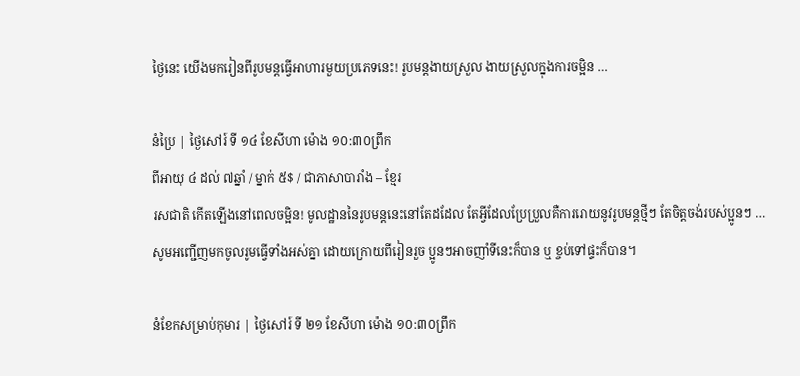ថ្ងៃនេះ យើងមករៀនពីរូបមន្តធ្វើអាហារមួយប្រភេទនេះ! រូបមន្តងាយស្រួល ងាយស្រួលក្នុងការចម្អិន …

នំប្រៃ | ថ្ងៃសៅរ៍ ទី ១៤ ខែសីហា ម៉ោង ១០:៣០ព្រឹក
ពីអាយុ ៤ ដល់ ៧ឆ្នាំ / ម្នាក់ ៥$ / ជាភាសាបារាំង – ខ្មែរ
រសជាតិ កើតឡើងនៅពេលចម្អិន! មូលដ្ឋាននៃរូបមន្តនេះនៅតែដដែល តែអ្វីដែលប្រែប្រួលគឺការរោយនូវរូបមន្តថ្មីៗ តែចិត្តចង់របស់ប្អូនៗ … សូមអញ្ជើញមកចូលរូមធ្វើទាំងអស់គ្នា ដោយក្រោយពីរៀនរួច ប្អូនៗអាចញាំទីនេះក៏បាន ឬ ខ្ចប់ទៅផ្ទះក៏បាន។

នំខែកសម្រាប់កុមារ | ថ្ងៃសៅរ៍ ទី ២១ ខែសីហា ម៉ោង ១០:៣០ព្រឹក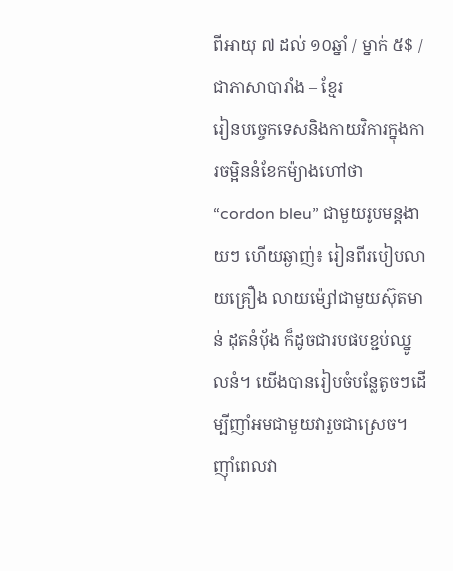ពីអាយុ ៧ ដល់ ១០ឆ្នាំ / ម្នាក់ ៥$ / ជាភាសាបារាំង – ខ្មែរ
រៀនបច្ចេកទេសនិងកាយវិការក្នុងការចម្អិននំខែកម៉្យាងហៅថា “cordon bleu” ជាមួយរូបមន្តងាយៗ ហើយឆ្ងាញ់៖ រៀនពីរបៀបលាយគ្រឿង លាយម៉្សៅជាមួយស៊ុតមាន់ ដុតនំប័ុង ក៏ដូចជារបផបខ្ជប់ឈ្នូលនំ។ យើងបានរៀបចំបន្លែតូចៗដើម្បីញាំអមជាមួយវារួចជាស្រេច។ ញ៉ាំពេលវា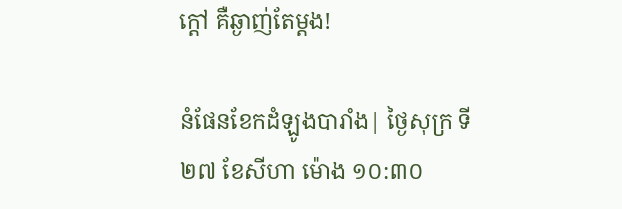ក្តៅ គឺឆ្ងាញ់តែម្តង!

នំផែនខែកដំឡូងបារាំង| ថ្ងៃសុក្រ ទី ២៧ ខែសីហា ម៉ោង ១០:៣០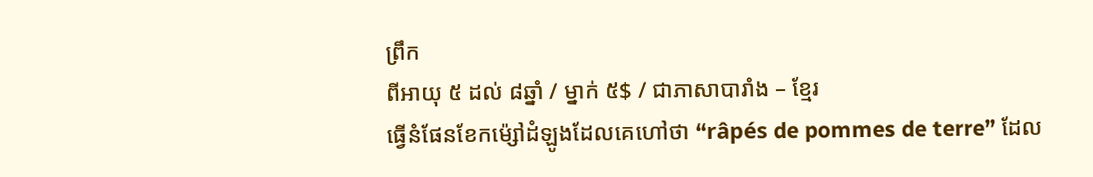ព្រឹក
ពីអាយុ ៥ ដល់ ៨ឆ្នាំ / ម្នាក់ ៥$ / ជាភាសាបារាំង – ខ្មែរ
ធ្វើនំផែនខែកម៉្សៅដំឡូងដែលគេហៅថា “râpés de pommes de terre” ដែល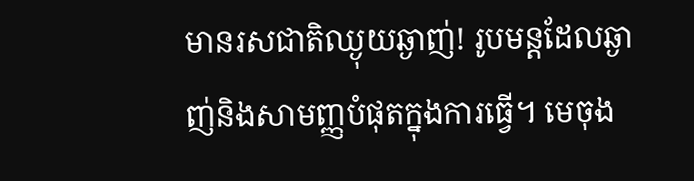មានរសជាតិឈ្ងុយឆ្ងាញ់! រូបមន្តដែលឆ្ងាញ់និងសាមញ្ញបំផុតក្នុងការធ្វើ។ មេចុង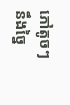ភៅតូចៗ  នឹងច្នៃ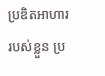ប្រឌិតអាហាររបស់ខ្លួន ប្រ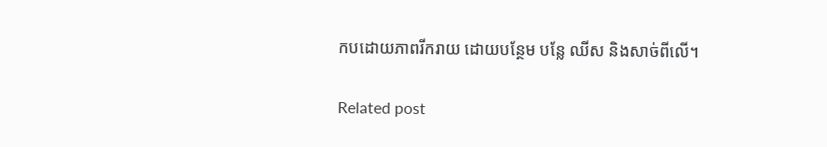កបដោយភាពរីករាយ ដោយបន្ថែម បន្លែ ឈីស និងសាច់ពីលើ។

Related post